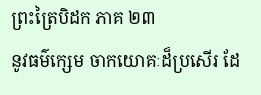ព្រះត្រៃបិដក ភាគ ២៣
នូវធម៌ក្សេម ចាកយោគៈដ៏ប្រសើរ ដែ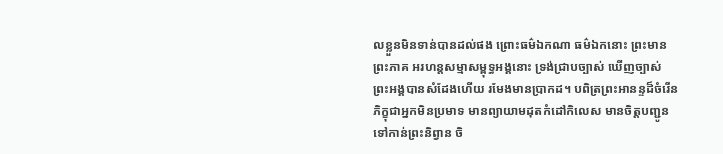លខ្លួនមិនទាន់បានដល់ផង ព្រោះធម៌ឯកណា ធម៌ឯកនោះ ព្រះមានព្រះភាគ អរហន្តសម្មាសម្ពុទ្ធអង្គនោះ ទ្រង់ជ្រាបច្បាស់ ឃើញច្បាស់ ព្រះអង្គបានសំដែងហើយ រមែងមានប្រាកដ។ បពិត្រព្រះអានន្ទដ៏ចំរើន ភិក្ខុជាអ្នកមិនប្រមាទ មានព្យាយាមដុតកំដៅកិលេស មានចិត្តបញ្ជូនទៅកាន់ព្រះនិព្វាន ចិ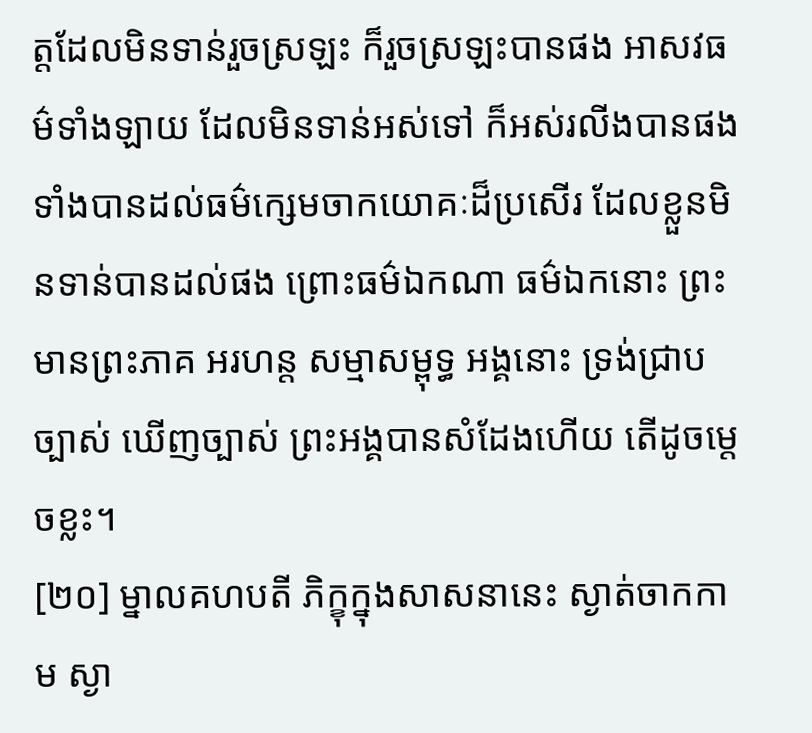ត្តដែលមិនទាន់រួចស្រឡះ ក៏រួចស្រឡះបានផង អាសវធម៌ទាំងឡាយ ដែលមិនទាន់អស់ទៅ ក៏អស់រលីងបានផង ទាំងបានដល់ធម៌ក្សេមចាកយោគៈដ៏ប្រសើរ ដែលខ្លួនមិនទាន់បានដល់ផង ព្រោះធម៌ឯកណា ធម៌ឯកនោះ ព្រះមានព្រះភាគ អរហន្ត សម្មាសម្ពុទ្ធ អង្គនោះ ទ្រង់ជ្រាបច្បាស់ ឃើញច្បាស់ ព្រះអង្គបានសំដែងហើយ តើដូចម្តេចខ្លះ។
[២០] ម្នាលគហបតី ភិក្ខុក្នុងសាសនានេះ ស្ងាត់ចាកកាម ស្ងា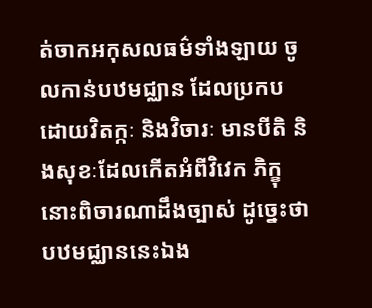ត់ចាកអកុសលធម៌ទាំងឡាយ ចូលកាន់បឋមជ្ឈាន ដែលប្រកបដោយវិតក្កៈ និងវិចារៈ មានបីតិ និងសុខៈដែលកើតអំពីវិវេក ភិក្ខុនោះពិចារណាដឹងច្បាស់ ដូច្នេះថា បឋមជ្ឈាននេះឯង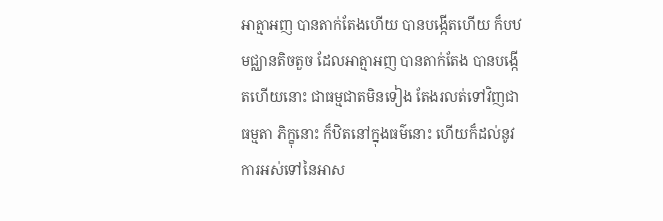អាត្មាអញ បានតាក់តែងហើយ បានបង្កើតហើយ ក៏បឋមជ្ឈានតិចតួច ដែលអាត្មាអញ បានតាក់តែង បានបង្កើតហើយនោះ ជាធម្មជាតមិនទៀង តែងរលត់ទៅវិញជាធម្មតា ភិក្ខុនោះ ក៏ឋិតនៅក្នុងធម៌នោះ ហើយក៏ដល់នូវការអស់ទៅនៃអាស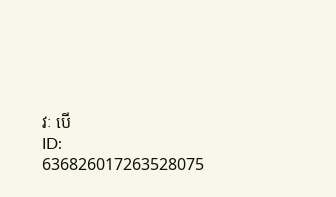វៈ បើ
ID: 636826017263528075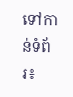ទៅកាន់ទំព័រ៖